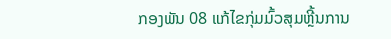ກອງພັນ 08 ແກ້ໄຂກຸ່ມມົ້ວສຸມຫຼີ້ນການ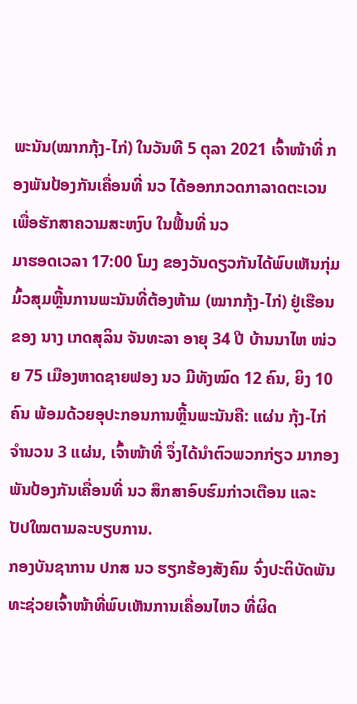ພະນັນ(ໝາກກຸ້ງ-ໄກ່) ໃນວັນທີ 5 ຕຸລາ 2021 ເຈົ້າໜ້າທີ່ ກອງພັນປ້ອງກັນເຄື່ອນທີ່ ນວ ໄດ້ອອກກວດກາລາດຕະເວນເພື່ອຮັກສາຄວາມສະຫງົບ ໃນຟື້ນທີ່ ນວ
ມາຮອດເວລາ 17:00 ໂມງ ຂອງວັນດຽວກັນໄດ້ພົບເຫັນກຸ່ມມົ້ວສຸມຫຼີ້ນການພະນັນທີ່ຕ້ອງຫ້າມ (ໝາກກຸ້ງ-ໄກ່) ຢູ່ເຮືອນຂອງ ນາງ ເກດສຸລິນ ຈັນທະລາ ອາຍຸ 34 ປີ ບ້ານນາໄຫ ໜ່ວຍ 75 ເມືອງຫາດຊາຍຟອງ ນວ ມີທັງໝົດ 12 ຄົນ, ຍິງ 10 ຄົນ ພ້ອມດ້ວຍອຸປະກອນການຫຼີ້ນພະນັນຄື: ແຜ່ນ ກຸ້ງ-ໄກ່ ຈຳນວນ 3 ແຜ່ນ, ເຈົ້າໜ້າທີ່ ຈຶ່ງໄດ້ນຳຕົວພວກກ່ຽວ ມາກອງພັນປ້ອງກັນເຄື່ອນທີ່ ນວ ສຶກສາອົບຮົມກ່າວເຕືອນ ແລະ ປັປໃໝຕາມລະບຽບການ.
ກອງບັນຊາການ ປກສ ນວ ຮຽກຮ້ອງສັງຄົມ ຈົ່ງປະຕິບັດພັນທະຊ່ວຍເຈົ້າໜ້າທີ່ພົບເຫັນການເຄື່ອນໄຫວ ທີ່ຜິດ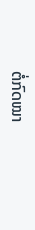ຕໍ່ກົດໝາ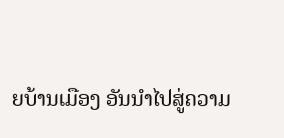ຍບ້ານເມືອງ ອັນນຳໄປສູ່ຄວາມ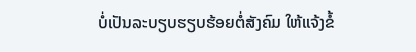ບໍ່ເປັນລະບຽບຮຽບຮ້ອຍຕໍ່ສັງຄົມ ໃຫ້ແຈ້ງຂໍ້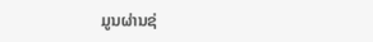ມູນຜ່ານຊ່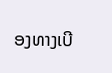ອງທາງເບີ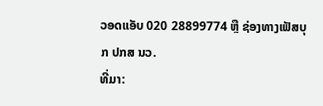ວອດແອັບ 020 28899774 ຫຼື ຊ່ອງທາງເຟັສບຸກ ປກສ ນວ.
ທີ່ມາ: